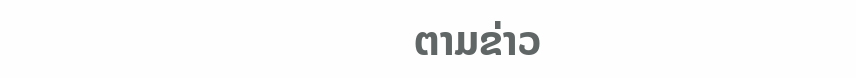ຕາມຂ່າວ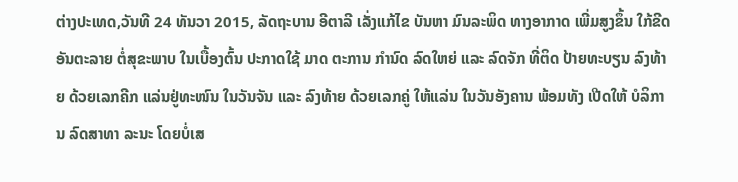ຕ່າງປະເທດ,ວັນທີ 24 ທັນວາ 2015, ລັດຖະບານ ອີຕາລີ ເລັ່ງແກ້ໄຂ ບັນຫາ ມົນລະພິດ ທາງອາກາດ ເພີ່ມສູງຂຶ້ນ ໃກ້ຂີດ ອັນຕະລາຍ ຕໍ່ສຸຂະພາບ ໃນເບື້ອງຕົ້ນ ປະກາດໃຊ້ ມາດ ຕະການ ກຳນົດ ລົດໃຫຍ່ ແລະ ລົດຈັກ ທີ່ຕິດ ປ້າຍທະບຽນ ລົງທ້າຍ ດ້ວຍເລກຄີກ ແລ່ນຢູ່ທະໜົນ ໃນວັນຈັນ ແລະ ລົງທ້າຍ ດ້ວຍເລກຄູ່ ໃຫ້ແລ່ນ ໃນວັນອັງຄານ ພ້ອມທັງ ເປີດໃຫ້ ບໍລິການ ລົດສາທາ ລະນະ ໂດຍບໍ່ເສ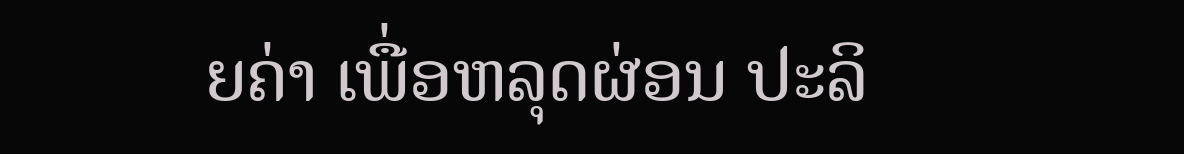ຍຄ່າ ເພື່ອຫລຸດຜ່ອນ ປະລິ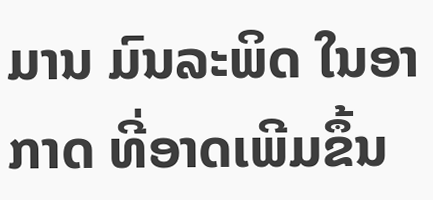ມານ ມົນລະພິດ ໃນອາກາດ ທີ່ອາດເພີມຂຶ້ນ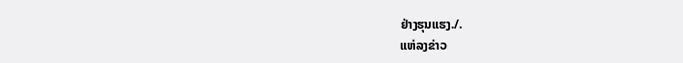ຢ່າງຮຸນແຮງ./.
ແຫ່ລງຂ່າວ